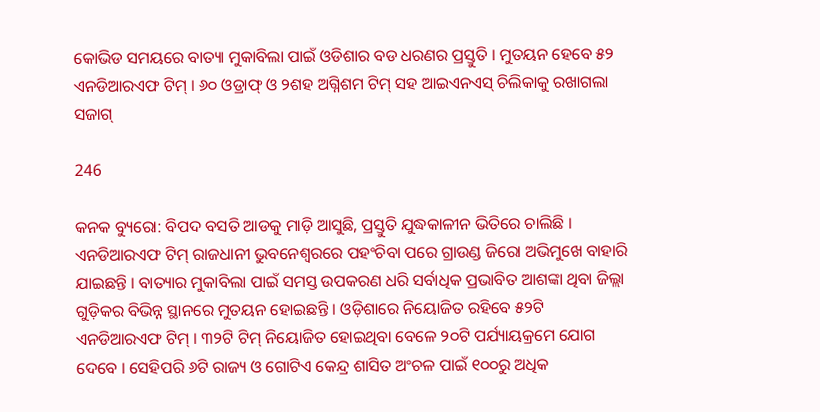କୋଭିଡ ସମୟରେ ବାତ୍ୟା ମୁକାବିଲା ପାଇଁ ଓଡିଶାର ବଡ ଧରଣର ପ୍ରସ୍ତୁତି । ମୁତୟନ ହେବେ ୫୨ ଏନଡିଆରଏଫ ଟିମ୍ । ୬୦ ଓଡ୍ରାଫ୍ ଓ ୨ଶହ ଅଗ୍ନିଶମ ଟିମ୍ ସହ ଆଇଏନଏସ୍ ଚିଲିକାକୁ ରଖାଗଲା ସଜାଗ୍

246

କନକ ବ୍ୟୁରୋ: ବିପଦ ବସତି ଆଡକୁ ମାଡ଼ି ଆସୁଛି, ପ୍ରସ୍ତୁତି ଯୁଦ୍ଧକାଳୀନ ଭିତିରେ ଚାଲିଛି । ଏନଡିଆରଏଫ ଟିମ୍ ରାଜଧାନୀ ଭୁବନେଶ୍ୱରରେ ପହଂଚିବା ପରେ ଗ୍ରାଉଣ୍ଡ ଜିରୋ ଅଭିମୁଖେ ବାହାରି ଯାଇଛନ୍ତି । ବାତ୍ୟାର ମୁକାବିଲା ପାଇଁ ସମସ୍ତ ଉପକରଣ ଧରି ସର୍ବାଧିକ ପ୍ରଭାବିତ ଆଶଙ୍କା ଥିବା ଜିଲ୍ଲା ଗୁଡ଼ିକର ବିଭିନ୍ନ ସ୍ଥାନରେ ମୁତୟନ ହୋଇଛନ୍ତି । ଓଡ଼ିଶାରେ ନିୟୋଜିତ ରହିବେ ୫୨ଟି ଏନଡିଆରଏଫ ଟିମ୍ । ୩୨ଟି ଟିମ୍ ନିୟୋଜିତ ହୋଇଥିବା ବେଳେ ୨୦ଟି ପର୍ଯ୍ୟାୟକ୍ରମେ ଯୋଗ ଦେବେ । ସେହିପରି ୬ଟି ରାଜ୍ୟ ଓ ଗୋଟିଏ କେନ୍ଦ୍ର ଶାସିତ ଅଂଚଳ ପାଇଁ ୧୦୦ରୁ ଅଧିକ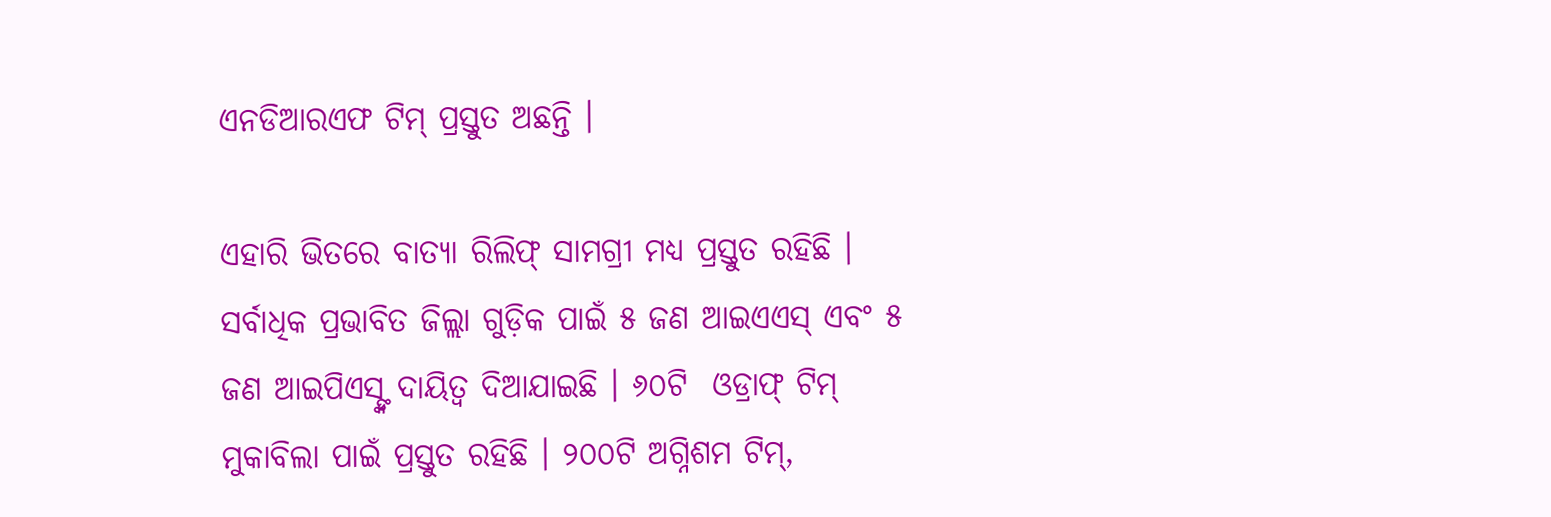ଏନଡିଆରଏଫ ଟିମ୍ ପ୍ରସ୍ତୁତ ଅଛନ୍ତି ।

ଏହାରି ଭିତରେ ବାତ୍ୟା ରିଲିଫ୍ ସାମଗ୍ରୀ ମଧ୍ୟ ପ୍ରସ୍ତୁତ ରହିଛି । ସର୍ବାଧିକ ପ୍ରଭାବିତ ଜିଲ୍ଲା ଗୁଡ଼ିକ ପାଇଁ ୫ ଜଣ ଆଇଏଏସ୍ ଏବଂ ୫ ଜଣ ଆଇପିଏସ୍ଙ୍କ ଦାୟିତ୍ୱ ଦିଆଯାଇଛି । ୬୦ଟି  ଓଡ୍ରାଫ୍ ଟିମ୍ ମୁକାବିଲା ପାଇଁ ପ୍ରସ୍ତୁତ ରହିଛି । ୨୦୦ଟି ଅଗ୍ନିଶମ ଟିମ୍,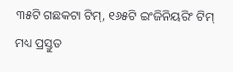୩୫ଟି ଗଛକଟା ଟିମ୍, ୧୬୫ଟି ଇଂଜିନିୟରିଂ ଟିମ୍ ମଧ୍ୟ ପ୍ରସ୍ତୁତ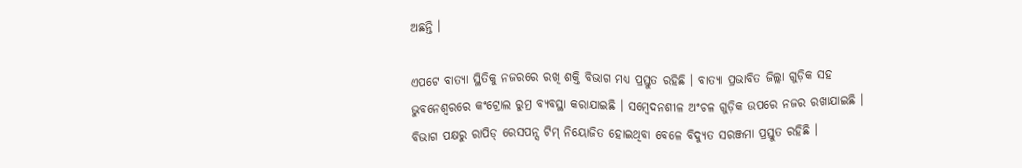ଅଛନ୍ତି ।

ଏପଟେ ବାତ୍ୟା ସ୍ଥିତିକୁ ନଜରରେ ରଖି ଶକ୍ତି ବିଭାଗ ମଧ୍ୟ ପ୍ରସ୍ତୁତ ରହିଛି । ବାତ୍ୟା ପ୍ରଭାବିତ ଜିଲ୍ଲା ଗୁଡ଼ିକ ସହ  ଭୁବନେଶ୍ୱରରେ କଂଟ୍ରୋଲ ରୁମ୍ର ବ୍ୟବସ୍ଥା କରାଯାଇଛି । ସମ୍ବେଦନଶୀଳ ଅଂଚଳ ଗୁଡ଼ିକ ଉପରେ ନଜର ରଖାଯାଇଛି । ବିଭାଗ ପକ୍ଷରୁ ରାପିଡ୍ ରେସପନ୍ସ ଟିମ୍ ନିୟୋଜିତ ହୋଇଥିବା ବେଳେ ବିଦ୍ୟୁତ ସରଞ୍ଜମା ପ୍ରସ୍ତୁତ ରହିଛି ।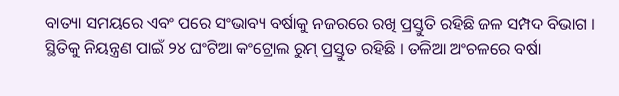ବାତ୍ୟା ସମୟରେ ଏବଂ ପରେ ସଂଭାବ୍ୟ ବର୍ଷାକୁ ନଜରରେ ରଖି ପ୍ରସ୍ତୁତି ରହିଛି ଜଳ ସମ୍ପଦ ବିଭାଗ । ସ୍ଥିତିକୁ ନିୟନ୍ତ୍ରଣ ପାଇଁ ୨୪ ଘଂଟିଆ କଂଟ୍ରୋଲ ରୁମ୍ ପ୍ରସ୍ତୁତ ରହିଛି । ତଳିଆ ଅଂଚଳରେ ବର୍ଷା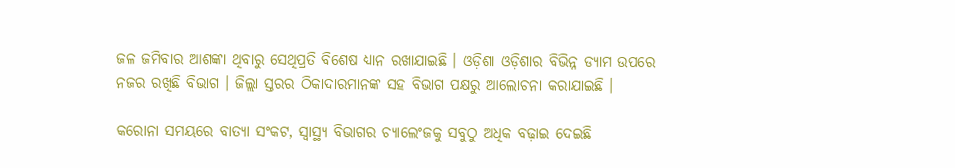ଜଳ ଜମିବାର ଆଶଙ୍କା ଥିବାରୁ ସେଥିପ୍ରତି ବିଶେଷ ଧ୍ୟାନ ରଖାଯାଇଛି । ଓଡ଼ିଶା ଓଡ଼ିଶାର ବିଭିନ୍ନ ଡ୍ୟାମ ଉପରେ ନଜର ରଖିଛି ବିଭାଗ । ଜିଲ୍ଲା ସ୍ତରର ଠିକାଦାରମାନଙ୍କ ସହ ବିଭାଗ ପକ୍ଷରୁ ଆଲୋଚନା କରାଯାଇଛି ।

କରୋନା ସମୟରେ ବାତ୍ୟା ସଂକଟ, ସ୍ୱାସ୍ଥ୍ୟ ବିଭାଗର ଚ୍ୟାଲେଂଜକୁ ସବୁଠୁ ଅଧିକ ବଢ଼ାଇ ଦେଇଛି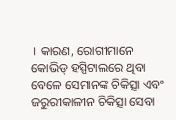। କାରଣ, ରୋଗୀମାନେ କୋଭିଡ୍ ହସ୍ପିଟାଲରେ ଥିବା ବେଳେ ସେମାନଙ୍କ ଚିକିତ୍ସା ଏବଂ ଜରୁରୀକାଳୀନ ଚିକିତ୍ସା ସେବା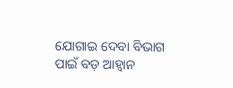ଯୋଗାଇ ଦେବା ବିଭାଗ ପାଇଁ ବଡ଼ ଆହ୍ୱାନ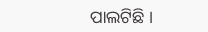ପାଲଟିଛି ।